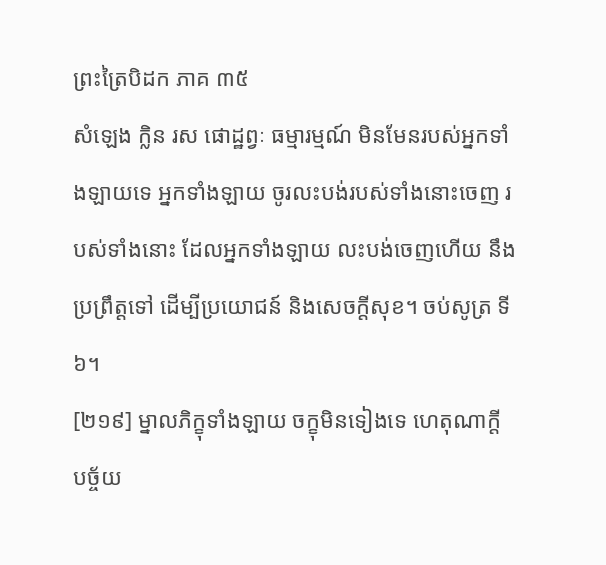ព្រះត្រៃបិដក ភាគ ៣៥
សំឡេង ក្លិន រស ផោដ្ឋព្វៈ ធម្មារម្មណ៍ មិនមែនរបស់អ្នកទាំងឡាយទេ អ្នកទាំងឡាយ ចូរលះបង់របស់ទាំងនោះចេញ របស់ទាំងនោះ ដែលអ្នកទាំងឡាយ លះបង់ចេញហើយ នឹងប្រព្រឹត្តទៅ ដើម្បីប្រយោជន៍ និងសេចក្តីសុខ។ ចប់សូត្រ ទី ៦។
[២១៩] ម្នាលភិក្ខុទាំងឡាយ ចក្ខុមិនទៀងទេ ហេតុណាក្តី បច្ច័យ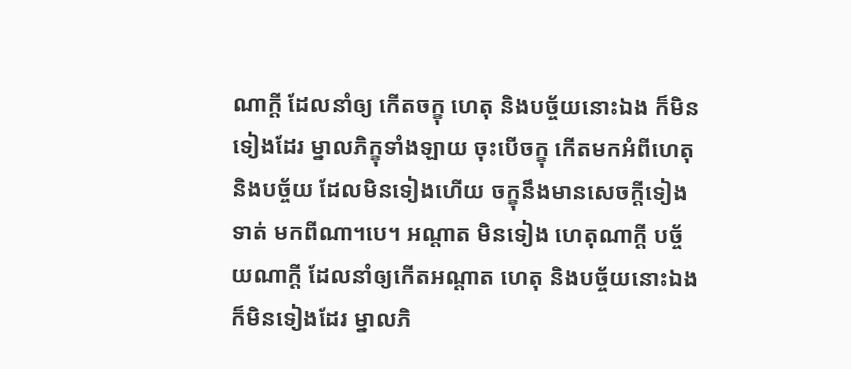ណាក្តី ដែលនាំឲ្យ កើតចក្ខុ ហេតុ និងបច្ច័យនោះឯង ក៏មិនទៀងដែរ ម្នាលភិក្ខុទាំងឡាយ ចុះបើចក្ខុ កើតមកអំពីហេតុ និងបច្ច័យ ដែលមិនទៀងហើយ ចក្ខុនឹងមានសេចក្តីទៀងទាត់ មកពីណា។បេ។ អណ្តាត មិនទៀង ហេតុណាក្តី បច្ច័យណាក្តី ដែលនាំឲ្យកើតអណ្តាត ហេតុ និងបច្ច័យនោះឯង ក៏មិនទៀងដែរ ម្នាលភិ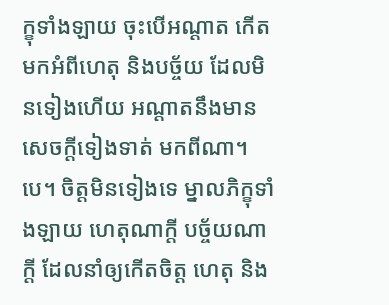ក្ខុទាំងឡាយ ចុះបើអណ្តាត កើតមកអំពីហេតុ និងបច្ច័យ ដែលមិនទៀងហើយ អណ្តាតនឹងមានសេចក្តីទៀងទាត់ មកពីណា។បេ។ ចិត្តមិនទៀងទេ ម្នាលភិក្ខុទាំងឡាយ ហេតុណាក្តី បច្ច័យណាក្តី ដែលនាំឲ្យកើតចិត្ត ហេតុ និង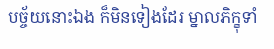បច្ច័យនោះឯង ក៏មិនទៀងដែរ ម្នាលភិក្ខុទាំ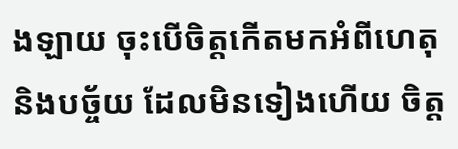ងឡាយ ចុះបើចិត្តកើតមកអំពីហេតុ និងបច្ច័យ ដែលមិនទៀងហើយ ចិត្ត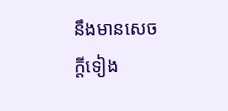នឹងមានសេចក្តីទៀង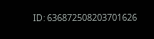ID: 636872508203701626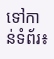ទៅកាន់ទំព័រ៖